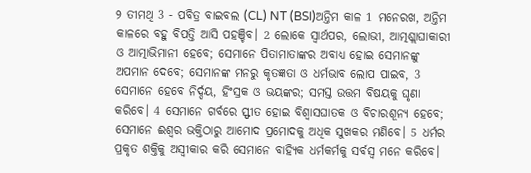୨ ତୀମଥି 3 - ପବିତ୍ର ବାଇବଲ (CL) NT (BSI)ଅନ୍ତିମ କାଳ 1 ମନେରଖ, ଅନ୍ତିମ କାଳରେ ବହୁ ବିପତ୍ତି ଆସି ପହଞ୍ଚିବ। 2 ଲୋକେ ସ୍ୱାର୍ଥପର, ଲୋଭୀ, ଆତ୍ମଶ୍ଲାଘାକାରୀ ଓ ଆତ୍ମାଭିମାନୀ ହେବେ; ସେମାନେ ପିତାମାତାଙ୍କର ଅବାଧ୍ୟ ହୋଇ ସେମାନଙ୍କୁ ଅପମାନ ଦେବେ; ସେମାନଙ୍କ ମନରୁ କୃତଜ୍ଞତା ଓ ଧର୍ମଭାବ ଲୋପ ପାଇବ, 3 ସେମାନେ ହେବେ ନିର୍ଦ୍ଦୟ, ହିଂସ୍ରକ ଓ ଭୟଙ୍କର; ସମସ୍ତ ଉତ୍ତମ ବିଷୟକୁ ଘୃଣା କରିବେ। 4 ସେମାନେ ଗର୍ବରେ ସ୍ଫୀତ ହୋଇ ବିଶ୍ୱାସଘାତକ ଓ ବିଚାରଶୂନ୍ୟ ହେବେ; ସେମାନେ ଈଶ୍ୱର ଭକ୍ତିଠାରୁ ଆମୋଦ ପ୍ରମୋଦକୁ ଅଧିକ ସୁଖକର ମଣିବେ। 5 ଧର୍ମର ପ୍ରକୃତ ଶକ୍ତିକୁ ଅସ୍ୱୀକାର କରି ସେମାନେ ବାହ୍ୟିକ ଧର୍ମକର୍ମକୁ ସର୍ବସ୍ୱ ମନେ କରିବେ।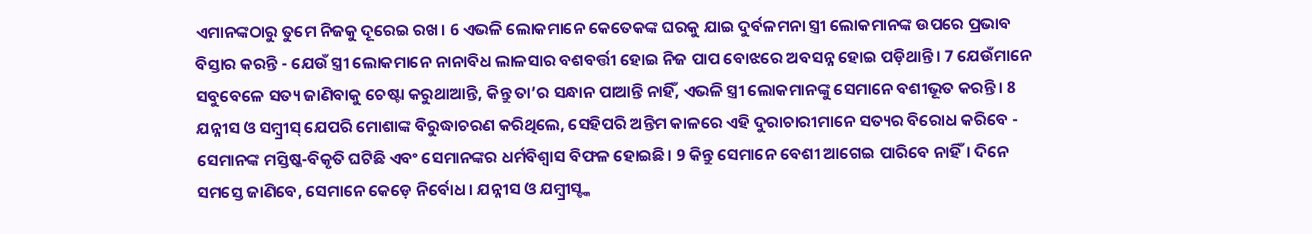ଏମାନଙ୍କଠାରୁ ତୁମେ ନିଜକୁ ଦୂରେଇ ରଖ। 6 ଏଭଳି ଲୋକମାନେ କେତେକଙ୍କ ଘରକୁ ଯାଇ ଦୁର୍ବଳମନା ସ୍ତ୍ରୀ ଲୋକମାନଙ୍କ ଉପରେ ପ୍ରଭାବ ବିସ୍ତାର କରନ୍ତି - ଯେଉଁ ସ୍ତ୍ରୀ ଲୋକମାନେ ନାନାବିଧ ଲାଳସାର ବଶବର୍ତ୍ତୀ ହୋଇ ନିଜ ପାପ ବୋଝରେ ଅବସନ୍ନ ହୋଇ ପଡ଼ିଥାନ୍ତି। 7 ଯେଉଁମାନେ ସବୁବେଳେ ସତ୍ୟ ଜାଣିବାକୁ ଚେଷ୍ଟା କରୁଥାଆନ୍ତି, କିନ୍ତୁ ତା’ର ସନ୍ଧାନ ପାଆନ୍ତି ନାହିଁ, ଏଭଳି ସ୍ତ୍ରୀ ଲୋକମାନଙ୍କୁ ସେମାନେ ବଶୀଭୂତ କରନ୍ତି। 8 ଯନ୍ନୀସ ଓ ସମ୍ବ୍ରୀସ୍ ଯେପରି ମୋଶାଙ୍କ ବିରୁଦ୍ଧାଚରଣ କରିଥିଲେ, ସେହିପରି ଅନ୍ତିମ କାଳରେ ଏହି ଦୁରାଚାରୀମାନେ ସତ୍ୟର ବିରୋଧ କରିବେ - ସେମାନଙ୍କ ମସ୍ତିଷ୍କ-ବିକୃତି ଘଟିଛି ଏବଂ ସେମାନଙ୍କର ଧର୍ମବିଶ୍ୱାସ ବିଫଳ ହୋଇଛି। 9 କିନ୍ତୁ ସେମାନେ ବେଶୀ ଆଗେଇ ପାରିବେ ନାହିଁ। ଦିନେ ସମସ୍ତେ ଜାଣିବେ, ସେମାନେ କେଡ଼େ ନିର୍ବୋଧ। ଯନ୍ନୀସ ଓ ଯମ୍ବ୍ରୀସ୍ଙ୍କ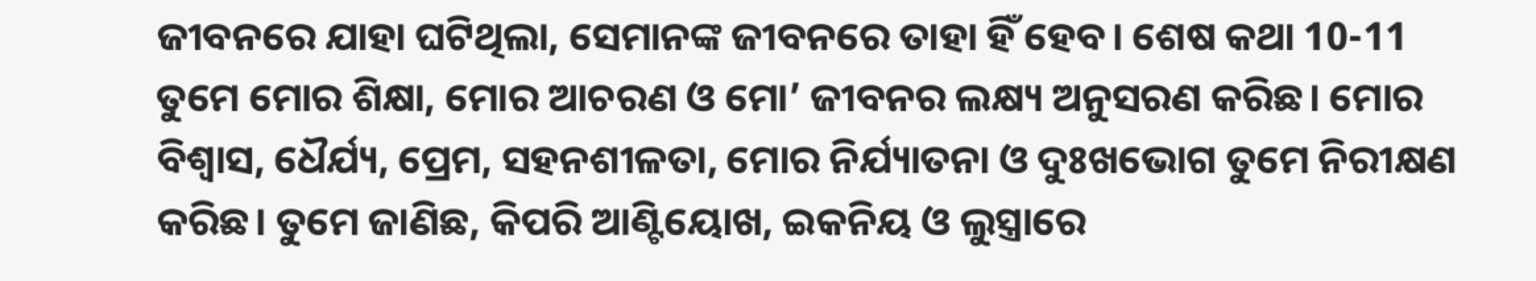ଜୀବନରେ ଯାହା ଘଟିଥିଲା, ସେମାନଙ୍କ ଜୀବନରେ ତାହା ହିଁ ହେବ। ଶେଷ କଥା 10-11 ତୁମେ ମୋର ଶିକ୍ଷା, ମୋର ଆଚରଣ ଓ ମୋ’ ଜୀବନର ଲକ୍ଷ୍ୟ ଅନୁସରଣ କରିଛ। ମୋର ବିଶ୍ୱାସ, ଧୈର୍ଯ୍ୟ, ପ୍ରେମ, ସହନଶୀଳତା, ମୋର ନିର୍ଯ୍ୟାତନା ଓ ଦୁଃଖଭୋଗ ତୁମେ ନିରୀକ୍ଷଣ କରିଛ। ତୁମେ ଜାଣିଛ, କିପରି ଆଣ୍ଟିୟୋଖ, ଇକନିୟ ଓ ଲୁସ୍ତ୍ରାରେ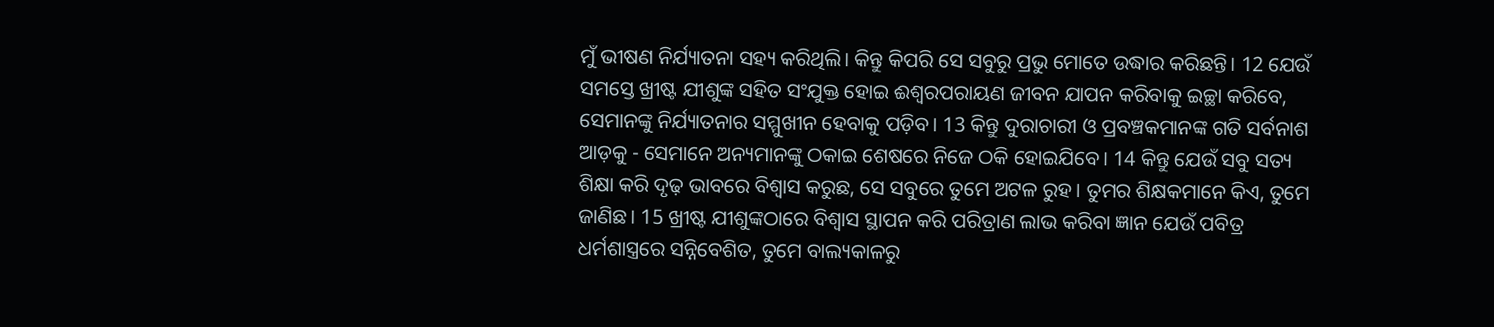ମୁଁ ଭୀଷଣ ନିର୍ଯ୍ୟାତନା ସହ୍ୟ କରିଥିଲି। କିନ୍ତୁ କିପରି ସେ ସବୁରୁ ପ୍ରଭୁ ମୋତେ ଉଦ୍ଧାର କରିଛନ୍ତି। 12 ଯେଉଁ ସମସ୍ତେ ଖ୍ରୀଷ୍ଟ ଯୀଶୁଙ୍କ ସହିତ ସଂଯୁକ୍ତ ହୋଇ ଈଶ୍ୱରପରାୟଣ ଜୀବନ ଯାପନ କରିବାକୁ ଇଚ୍ଛା କରିବେ, ସେମାନଙ୍କୁ ନିର୍ଯ୍ୟାତନାର ସମ୍ମୁଖୀନ ହେବାକୁ ପଡ଼ିବ। 13 କିନ୍ତୁ ଦୁରାଚାରୀ ଓ ପ୍ରବଞ୍ଚକମାନଙ୍କ ଗତି ସର୍ବନାଶ ଆଡ଼କୁ - ସେମାନେ ଅନ୍ୟମାନଙ୍କୁ ଠକାଇ ଶେଷରେ ନିଜେ ଠକି ହୋଇଯିବେ। 14 କିନ୍ତୁ ଯେଉଁ ସବୁ ସତ୍ୟ ଶିକ୍ଷା କରି ଦୃଢ଼ ଭାବରେ ବିଶ୍ୱାସ କରୁଛ, ସେ ସବୁରେ ତୁମେ ଅଟଳ ରୁହ। ତୁମର ଶିକ୍ଷକମାନେ କିଏ, ତୁମେ ଜାଣିଛ। 15 ଖ୍ରୀଷ୍ଟ ଯୀଶୁଙ୍କଠାରେ ବିଶ୍ୱାସ ସ୍ଥାପନ କରି ପରିତ୍ରାଣ ଲାଭ କରିବା ଜ୍ଞାନ ଯେଉଁ ପବିତ୍ର ଧର୍ମଶାସ୍ତ୍ରରେ ସନ୍ନିବେଶିତ, ତୁମେ ବାଲ୍ୟକାଳରୁ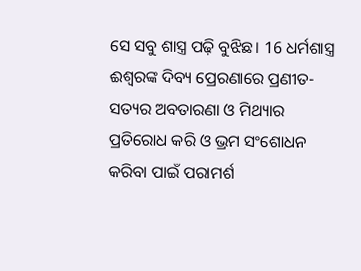ସେ ସବୁ ଶାସ୍ତ୍ର ପଢ଼ି ବୁଝିଛ। 16 ଧର୍ମଶାସ୍ତ୍ର ଈଶ୍ୱରଙ୍କ ଦିବ୍ୟ ପ୍ରେରଣାରେ ପ୍ରଣୀତ- ସତ୍ୟର ଅବତାରଣା ଓ ମିଥ୍ୟାର ପ୍ରତିରୋଧ କରି ଓ ଭ୍ରମ ସଂଶୋଧନ କରିବା ପାଇଁ ପରାମର୍ଶ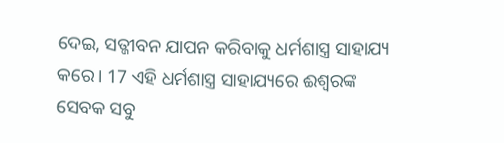ଦେଇ, ସତ୍ଜୀବନ ଯାପନ କରିବାକୁ ଧର୍ମଶାସ୍ତ୍ର ସାହାଯ୍ୟ କରେ। 17 ଏହି ଧର୍ମଶାସ୍ତ୍ର ସାହାଯ୍ୟରେ ଈଶ୍ୱରଙ୍କ ସେବକ ସବୁ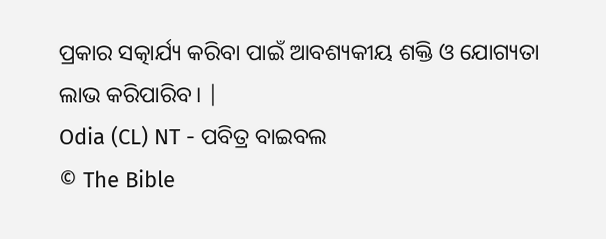ପ୍ରକାର ସତ୍କାର୍ଯ୍ୟ କରିବା ପାଇଁ ଆବଶ୍ୟକୀୟ ଶକ୍ତି ଓ ଯୋଗ୍ୟତା ଲାଭ କରିପାରିବ। |
Odia (CL) NT - ପବିତ୍ର ବାଇବଲ
© The Bible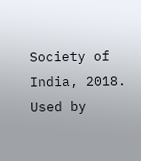Society of India, 2018.
Used by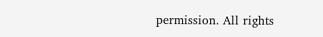permission. All rights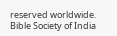reserved worldwide.
Bible Society of India